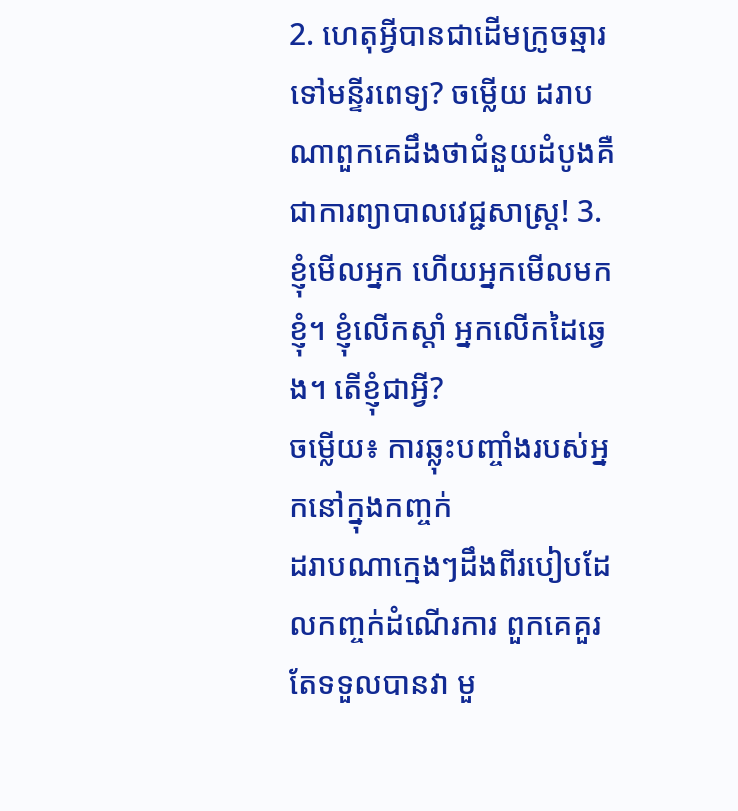2. ហេតុអ្វីបានជាដើមក្រូចឆ្មារទៅមន្ទីរពេទ្យ? ចម្លើយ ដរាបណាពួកគេដឹងថាជំនួយដំបូងគឺជាការព្យាបាលវេជ្ជសាស្រ្ត! 3. ខ្ញុំមើលអ្នក ហើយអ្នកមើលមកខ្ញុំ។ ខ្ញុំលើកស្តាំ អ្នកលើកដៃឆ្វេង។ តើខ្ញុំជាអ្វី?
ចម្លើយ៖ ការឆ្លុះបញ្ចាំងរបស់អ្នកនៅក្នុងកញ្ចក់
ដរាបណាក្មេងៗដឹងពីរបៀបដែលកញ្ចក់ដំណើរការ ពួកគេគួរតែទទួលបានវា មួ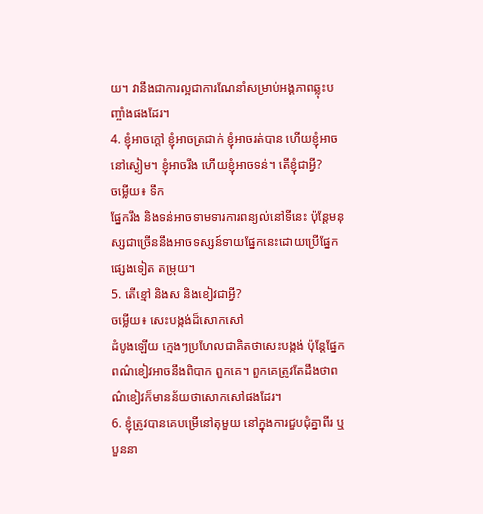យ។ វានឹងជាការល្អជាការណែនាំសម្រាប់អង្គភាពឆ្លុះបញ្ចាំងផងដែរ។
4. ខ្ញុំអាចក្តៅ ខ្ញុំអាចត្រជាក់ ខ្ញុំអាចរត់បាន ហើយខ្ញុំអាចនៅស្ងៀម។ ខ្ញុំអាចរឹង ហើយខ្ញុំអាចទន់។ តើខ្ញុំជាអ្វី?
ចម្លើយ៖ ទឹក
ផ្នែករឹង និងទន់អាចទាមទារការពន្យល់នៅទីនេះ ប៉ុន្តែមនុស្សជាច្រើននឹងអាចទស្សន៍ទាយផ្នែកនេះដោយប្រើផ្នែកផ្សេងទៀត តម្រុយ។
5. តើខ្មៅ និងស និងខៀវជាអ្វី?
ចម្លើយ៖ សេះបង្កង់ដ៏សោកសៅ
ដំបូងឡើយ ក្មេងៗប្រហែលជាគិតថាសេះបង្កង់ ប៉ុន្តែផ្នែកពណ៌ខៀវអាចនឹងពិបាក ពួកគេ។ ពួកគេត្រូវតែដឹងថាពណ៌ខៀវក៏មានន័យថាសោកសៅផងដែរ។
6. ខ្ញុំត្រូវបានគេបម្រើនៅតុមួយ នៅក្នុងការជួបជុំគ្នាពីរ ឬបួននា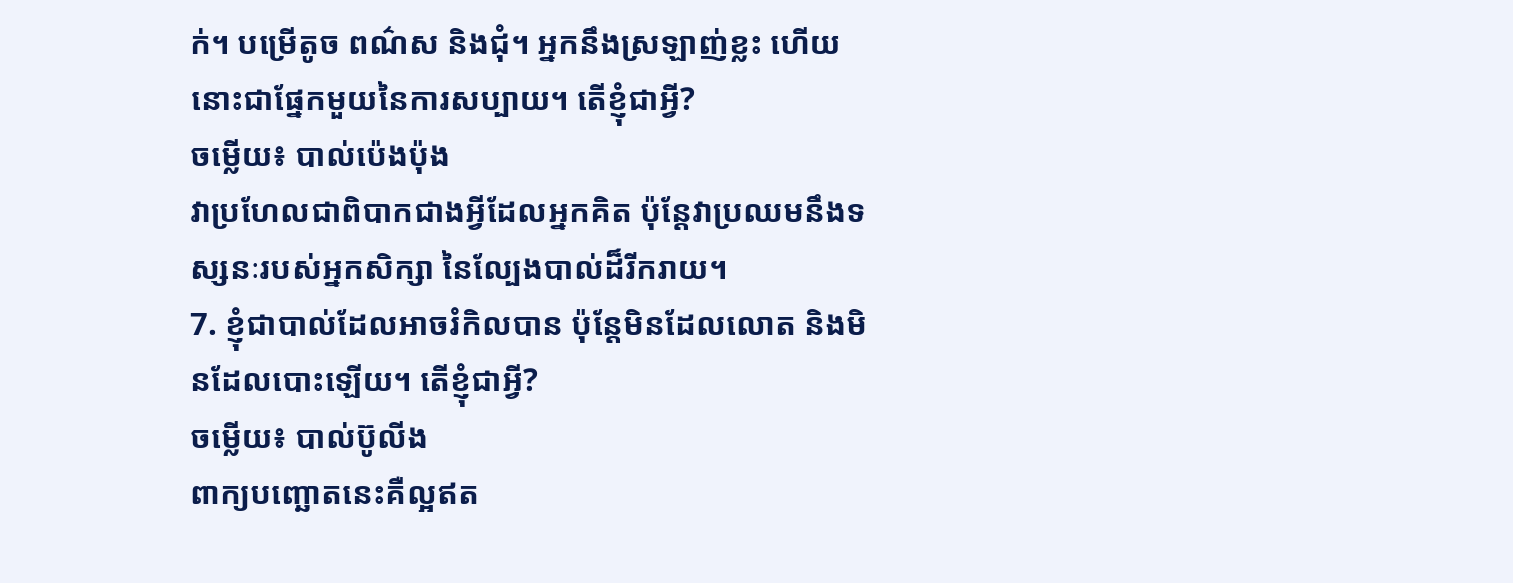ក់។ បម្រើតូច ពណ៌ស និងជុំ។ អ្នកនឹងស្រឡាញ់ខ្លះ ហើយនោះជាផ្នែកមួយនៃការសប្បាយ។ តើខ្ញុំជាអ្វី?
ចម្លើយ៖ បាល់ប៉េងប៉ុង
វាប្រហែលជាពិបាកជាងអ្វីដែលអ្នកគិត ប៉ុន្តែវាប្រឈមនឹងទស្សនៈរបស់អ្នកសិក្សា នៃល្បែងបាល់ដ៏រីករាយ។
7. ខ្ញុំជាបាល់ដែលអាចរំកិលបាន ប៉ុន្តែមិនដែលលោត និងមិនដែលបោះឡើយ។ តើខ្ញុំជាអ្វី?
ចម្លើយ៖ បាល់ប៊ូលីង
ពាក្យបញ្ឆោតនេះគឺល្អឥត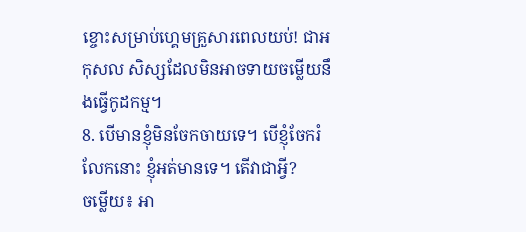ខ្ចោះសម្រាប់ហ្គេមគ្រួសារពេលយប់! ជាអកុសល សិស្សដែលមិនអាចទាយចម្លើយនឹងធ្វើកូដកម្ម។
8. បើមានខ្ញុំមិនចែកចាយទេ។ បើខ្ញុំចែករំលែកនោះ ខ្ញុំអត់មានទេ។ តើវាជាអ្វី?
ចម្លើយ៖ អា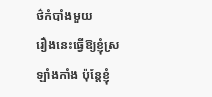ថ៌កំបាំងមួយ
រឿងនេះធ្វើឱ្យខ្ញុំស្រឡាំងកាំង ប៉ុន្តែខ្ញុំ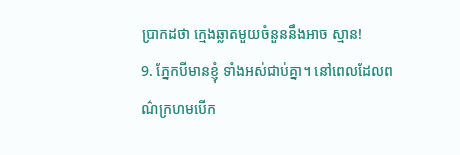ប្រាកដថា ក្មេងឆ្លាតមួយចំនួននឹងអាច ស្មាន!
9. ភ្នែកបីមានខ្ញុំ ទាំងអស់ជាប់គ្នា។ នៅពេលដែលពណ៌ក្រហមបើក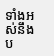ទាំងអស់នឹងប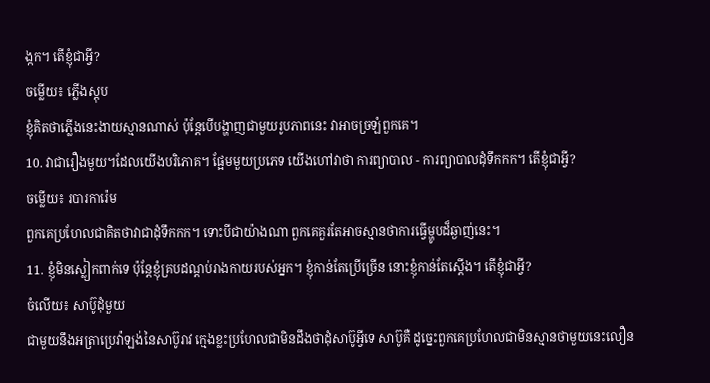ង្កក។ តើខ្ញុំជាអ្វី?
ចម្លើយ៖ ភ្លើងស្តុប
ខ្ញុំគិតថាភ្លើងនេះងាយស្មានណាស់ ប៉ុន្តែបើបង្ហាញជាមួយរូបភាពនេះ វាអាចច្រឡំពួកគេ។
10. វាជារឿងមួយ។ដែលយើងបរិភោគ។ ផ្អែមមួយប្រភេទ យើងហៅវាថា ការព្យាបាល - ការព្យាបាលដុំទឹកកក។ តើខ្ញុំជាអ្វី?
ចម្លើយ៖ របារការ៉េម
ពួកគេប្រហែលជាគិតថាវាជាដុំទឹកកក។ ទោះបីជាយ៉ាងណា ពួកគេគួរតែអាចស្មានថាការធ្វើម្ហូបដ៏ឆ្ងាញ់នេះ។
11. ខ្ញុំមិនស្លៀកពាក់ទេ ប៉ុន្តែខ្ញុំគ្របដណ្តប់រាងកាយរបស់អ្នក។ ខ្ញុំកាន់តែប្រើច្រើន នោះខ្ញុំកាន់តែស្តើង។ តើខ្ញុំជាអ្វី?
ចំលើយ៖ សាប៊ូដុំមួយ
ជាមួយនឹងអត្រាប្រេវ៉ាឡង់នៃសាប៊ូរាវ ក្មេងខ្លះប្រហែលជាមិនដឹងថាដុំសាប៊ូអ្វីទេ សាប៊ូគឺ ដូច្នេះពួកគេប្រហែលជាមិនស្មានថាមួយនេះលឿន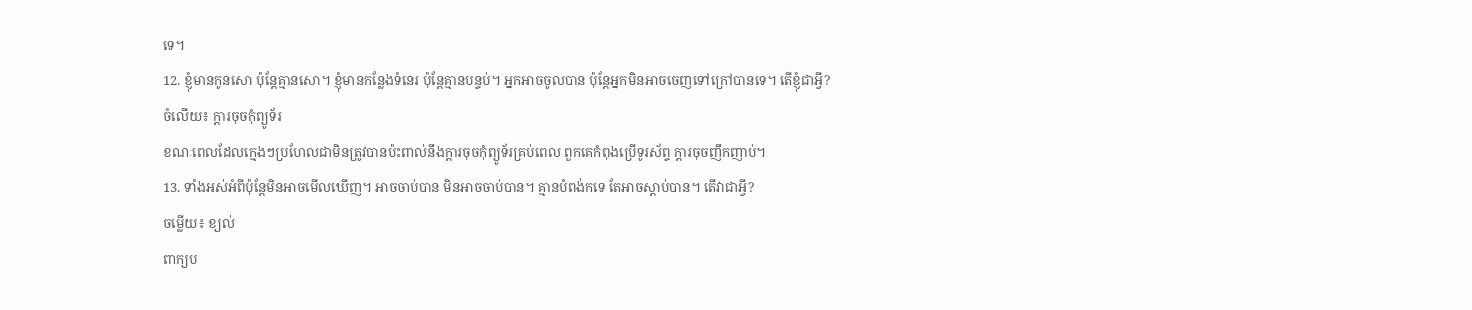ទេ។
12. ខ្ញុំមានកូនសោ ប៉ុន្តែគ្មានសោ។ ខ្ញុំមានកន្លែងទំនេរ ប៉ុន្តែគ្មានបន្ទប់។ អ្នកអាចចូលបាន ប៉ុន្តែអ្នកមិនអាចចេញទៅក្រៅបានទេ។ តើខ្ញុំជាអ្វី?
ចំលើយ៖ ក្ដារចុចកុំព្យូទ័រ
ខណៈពេលដែលក្មេងៗប្រហែលជាមិនត្រូវបានប៉ះពាល់នឹងក្តារចុចកុំព្យូទ័រគ្រប់ពេល ពួកគេកំពុងប្រើទូរស័ព្ទ ក្តារចុចញឹកញាប់។
13. ទាំងអស់អំពីប៉ុន្តែមិនអាចមើលឃើញ។ អាចចាប់បាន មិនអាចចាប់បាន។ គ្មានបំពង់កទេ តែអាចស្តាប់បាន។ តើវាជាអ្វី?
ចម្លើយ៖ ខ្យល់
ពាក្យប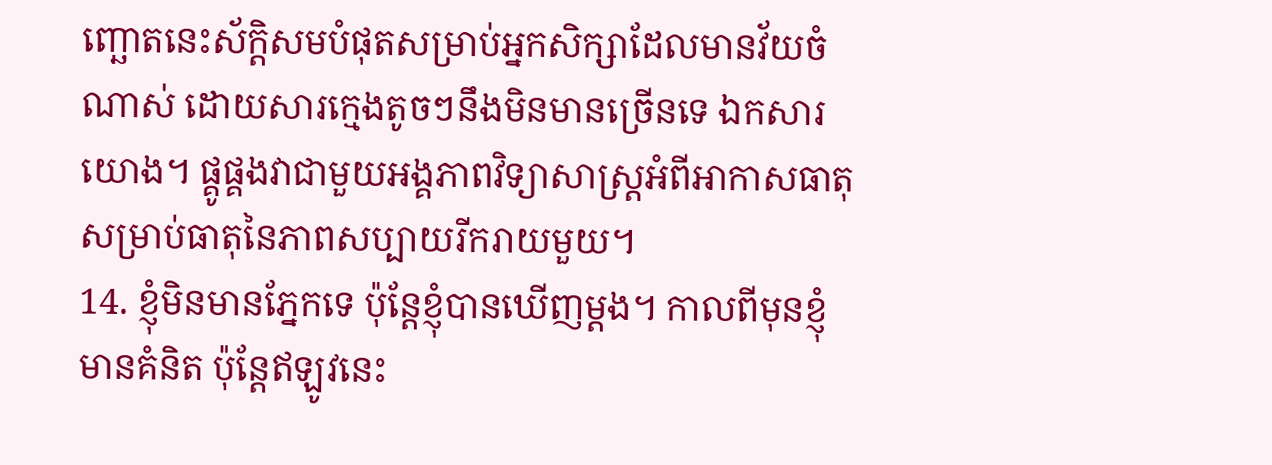ញ្ឆោតនេះស័ក្តិសមបំផុតសម្រាប់អ្នកសិក្សាដែលមានវ័យចំណាស់ ដោយសារក្មេងតូចៗនឹងមិនមានច្រើនទេ ឯកសារយោង។ ផ្គូផ្គងវាជាមួយអង្គភាពវិទ្យាសាស្ត្រអំពីអាកាសធាតុសម្រាប់ធាតុនៃភាពសប្បាយរីករាយមួយ។
14. ខ្ញុំមិនមានភ្នែកទេ ប៉ុន្តែខ្ញុំបានឃើញម្តង។ កាលពីមុនខ្ញុំមានគំនិត ប៉ុន្តែឥឡូវនេះ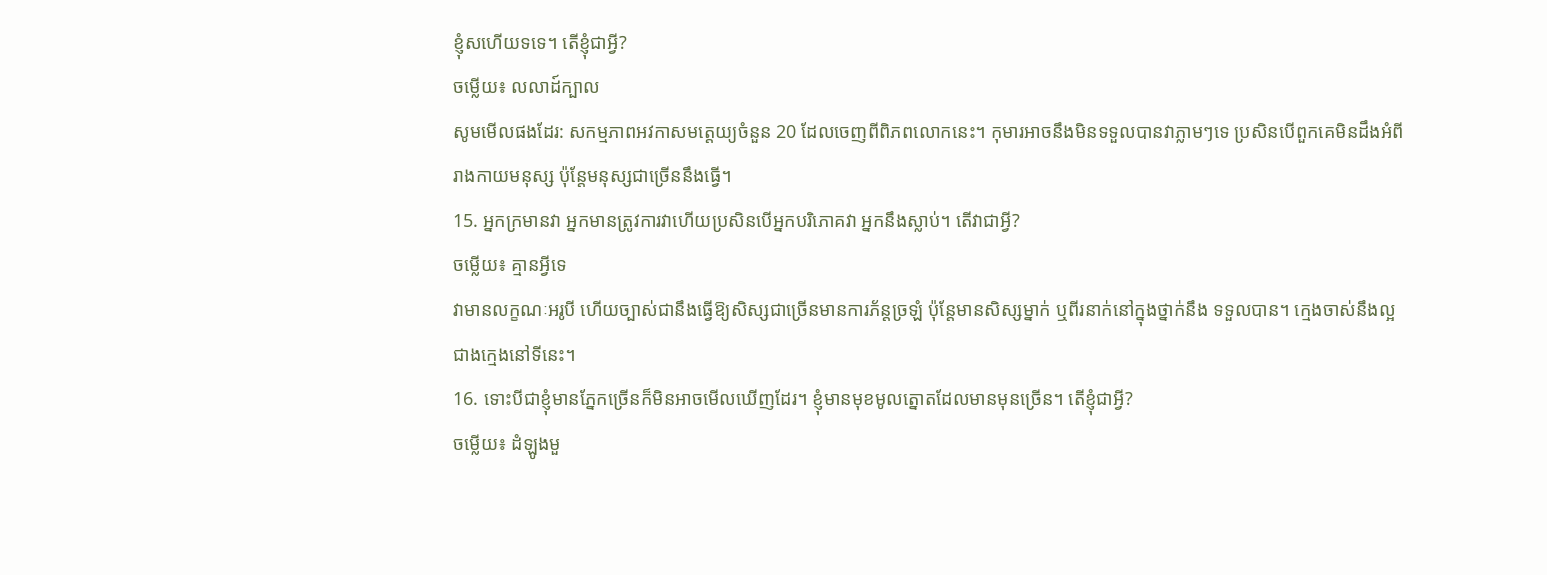ខ្ញុំសហើយទទេ។ តើខ្ញុំជាអ្វី?
ចម្លើយ៖ លលាដ៍ក្បាល
សូមមើលផងដែរ: សកម្មភាពអវកាសមត្តេយ្យចំនួន 20 ដែលចេញពីពិភពលោកនេះ។ កុមារអាចនឹងមិនទទួលបានវាភ្លាមៗទេ ប្រសិនបើពួកគេមិនដឹងអំពីរាងកាយមនុស្ស ប៉ុន្តែមនុស្សជាច្រើននឹងធ្វើ។
15. អ្នកក្រមានវា អ្នកមានត្រូវការវាហើយប្រសិនបើអ្នកបរិភោគវា អ្នកនឹងស្លាប់។ តើវាជាអ្វី?
ចម្លើយ៖ គ្មានអ្វីទេ
វាមានលក្ខណៈអរូបី ហើយច្បាស់ជានឹងធ្វើឱ្យសិស្សជាច្រើនមានការភ័ន្តច្រឡំ ប៉ុន្តែមានសិស្សម្នាក់ ឬពីរនាក់នៅក្នុងថ្នាក់នឹង ទទួលបាន។ ក្មេងចាស់នឹងល្អជាងក្មេងនៅទីនេះ។
16. ទោះបីជាខ្ញុំមានភ្នែកច្រើនក៏មិនអាចមើលឃើញដែរ។ ខ្ញុំមានមុខមូលត្នោតដែលមានមុនច្រើន។ តើខ្ញុំជាអ្វី?
ចម្លើយ៖ ដំឡូងមួ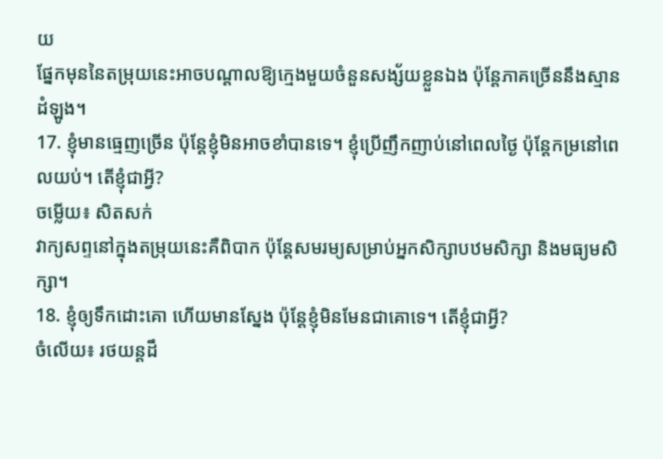យ
ផ្នែកមុននៃតម្រុយនេះអាចបណ្តាលឱ្យក្មេងមួយចំនួនសង្ស័យខ្លួនឯង ប៉ុន្តែភាគច្រើននឹងស្មាន ដំឡូង។
17. ខ្ញុំមានធ្មេញច្រើន ប៉ុន្តែខ្ញុំមិនអាចខាំបានទេ។ ខ្ញុំប្រើញឹកញាប់នៅពេលថ្ងៃ ប៉ុន្តែកម្រនៅពេលយប់។ តើខ្ញុំជាអ្វី?
ចម្លើយ៖ សិតសក់
វាក្យសព្ទនៅក្នុងតម្រុយនេះគឺពិបាក ប៉ុន្តែសមរម្យសម្រាប់អ្នកសិក្សាបឋមសិក្សា និងមធ្យមសិក្សា។
18. ខ្ញុំឲ្យទឹកដោះគោ ហើយមានស្នែង ប៉ុន្តែខ្ញុំមិនមែនជាគោទេ។ តើខ្ញុំជាអ្វី?
ចំលើយ៖ រថយន្តដឹ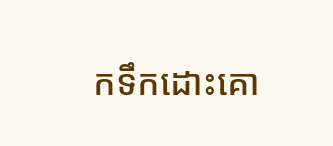កទឹកដោះគោ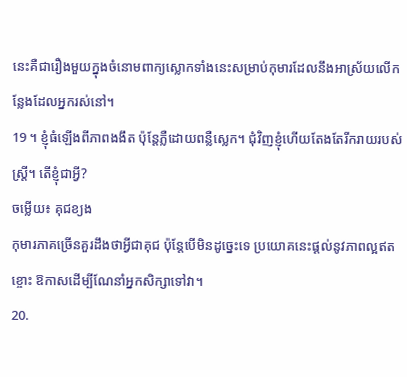នេះគឺជារឿងមួយក្នុងចំនោមពាក្យស្លោកទាំងនេះសម្រាប់កុមារដែលនឹងអាស្រ័យលើកន្លែងដែលអ្នករស់នៅ។
19 ។ ខ្ញុំធំឡើងពីភាពងងឹត ប៉ុន្តែភ្លឺដោយពន្លឺស្លេក។ ជុំវិញខ្ញុំហើយតែងតែរីករាយរបស់ស្ត្រី។ តើខ្ញុំជាអ្វី?
ចម្លើយ៖ គុជខ្យង
កុមារភាគច្រើនគួរដឹងថាអ្វីជាគុជ ប៉ុន្តែបើមិនដូច្នេះទេ ប្រយោគនេះផ្តល់នូវភាពល្អឥតខ្ចោះ ឱកាសដើម្បីណែនាំអ្នកសិក្សាទៅវា។
20.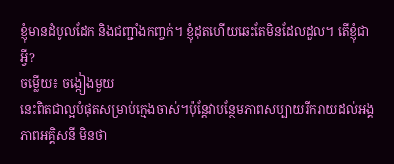ខ្ញុំមានដំបូលដែក និងជញ្ជាំងកញ្ចក់។ ខ្ញុំដុតហើយឆេះតែមិនដែលដួល។ តើខ្ញុំជាអ្វី?
ចម្លើយ៖ ចង្កៀងមួយ
នេះពិតជាល្អបំផុតសម្រាប់ក្មេងចាស់។ប៉ុន្តែវាបន្ថែមភាពសប្បាយរីករាយដល់អង្គភាពអគ្គិសនី មិនថា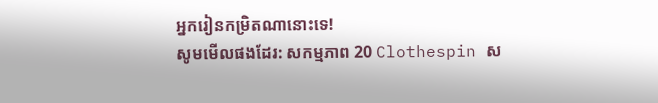អ្នករៀនកម្រិតណានោះទេ!
សូមមើលផងដែរ: សកម្មភាព 20 Clothespin ស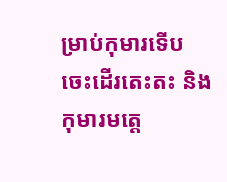ម្រាប់កុមារទើបចេះដើរតេះតះ និងកុមារមត្តេ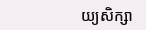យ្យសិក្សា